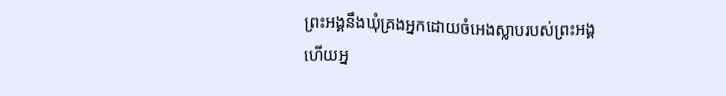ព្រះអង្គនឹងឃុំគ្រងអ្នកដោយចំអេងស្លាបរបស់ព្រះអង្គ ហើយអ្ន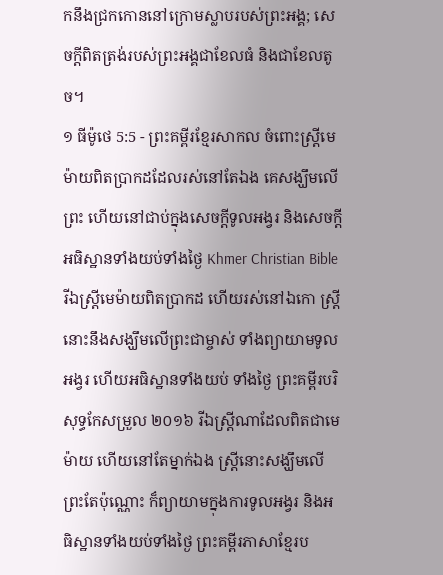កនឹងជ្រកកោននៅក្រោមស្លាបរបស់ព្រះអង្គ; សេចក្ដីពិតត្រង់របស់ព្រះអង្គជាខែលធំ និងជាខែលតូច។
១ ធីម៉ូថេ 5:5 - ព្រះគម្ពីរខ្មែរសាកល ចំពោះស្ត្រីមេម៉ាយពិតប្រាកដដែលរស់នៅតែឯង គេសង្ឃឹមលើព្រះ ហើយនៅជាប់ក្នុងសេចក្ដីទូលអង្វរ និងសេចក្ដីអធិស្ឋានទាំងយប់ទាំងថ្ងៃ Khmer Christian Bible រីឯស្រ្ដីមេម៉ាយពិតប្រាកដ ហើយរស់នៅឯកោ ស្រ្ដីនោះនឹងសង្ឃឹមលើព្រះជាម្ចាស់ ទាំងព្យាយាមទូលអង្វរ ហើយអធិស្ឋានទាំងយប់ ទាំងថ្ងៃ ព្រះគម្ពីរបរិសុទ្ធកែសម្រួល ២០១៦ រីឯស្ត្រីណាដែលពិតជាមេម៉ាយ ហើយនៅតែម្នាក់ឯង ស្ត្រីនោះសង្ឃឹមលើព្រះតែប៉ុណ្ណោះ ក៏ព្យាយាមក្នុងការទូលអង្វរ និងអធិស្ឋានទាំងយប់ទាំងថ្ងៃ ព្រះគម្ពីរភាសាខ្មែរប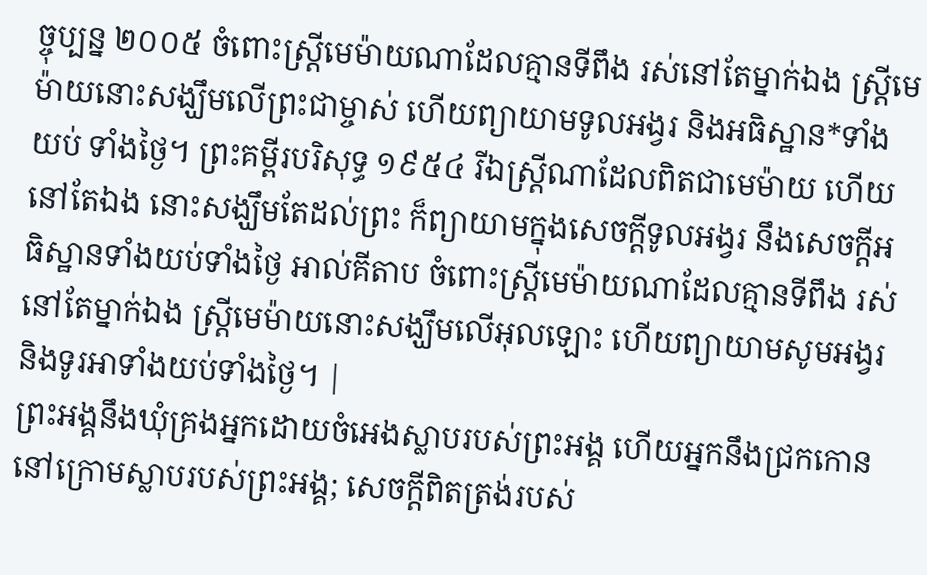ច្ចុប្បន្ន ២០០៥ ចំពោះស្ត្រីមេម៉ាយណាដែលគ្មានទីពឹង រស់នៅតែម្នាក់ឯង ស្ត្រីមេម៉ាយនោះសង្ឃឹមលើព្រះជាម្ចាស់ ហើយព្យាយាមទូលអង្វរ និងអធិស្ឋាន*ទាំងយប់ ទាំងថ្ងៃ។ ព្រះគម្ពីរបរិសុទ្ធ ១៩៥៤ រីឯស្ត្រីណាដែលពិតជាមេម៉ាយ ហើយនៅតែឯង នោះសង្ឃឹមតែដល់ព្រះ ក៏ព្យាយាមក្នុងសេចក្ដីទូលអង្វរ នឹងសេចក្ដីអធិស្ឋានទាំងយប់ទាំងថ្ងៃ អាល់គីតាប ចំពោះស្ដ្រីមេម៉ាយណាដែលគ្មានទីពឹង រស់នៅតែម្នាក់ឯង ស្ដ្រីមេម៉ាយនោះសង្ឃឹមលើអុលឡោះ ហើយព្យាយាមសូមអង្វរ និងទូរអាទាំងយប់ទាំងថ្ងៃ។ |
ព្រះអង្គនឹងឃុំគ្រងអ្នកដោយចំអេងស្លាបរបស់ព្រះអង្គ ហើយអ្នកនឹងជ្រកកោននៅក្រោមស្លាបរបស់ព្រះអង្គ; សេចក្ដីពិតត្រង់របស់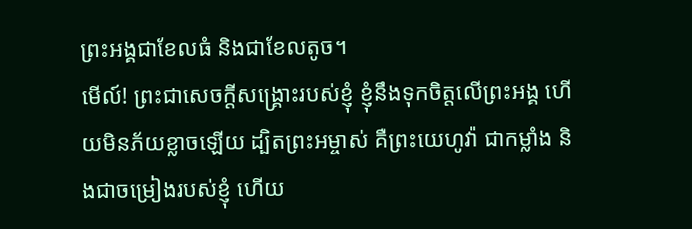ព្រះអង្គជាខែលធំ និងជាខែលតូច។
មើល៍! ព្រះជាសេចក្ដីសង្គ្រោះរបស់ខ្ញុំ ខ្ញុំនឹងទុកចិត្តលើព្រះអង្គ ហើយមិនភ័យខ្លាចឡើយ ដ្បិតព្រះអម្ចាស់ គឺព្រះយេហូវ៉ា ជាកម្លាំង និងជាចម្រៀងរបស់ខ្ញុំ ហើយ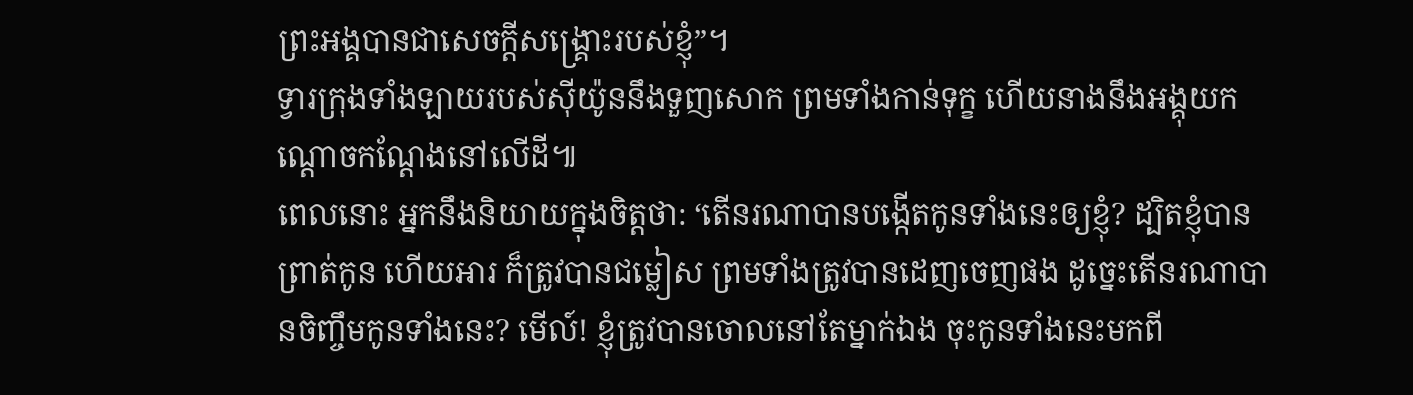ព្រះអង្គបានជាសេចក្ដីសង្គ្រោះរបស់ខ្ញុំ”។
ទ្វារក្រុងទាំងឡាយរបស់ស៊ីយ៉ូននឹងទួញសោក ព្រមទាំងកាន់ទុក្ខ ហើយនាងនឹងអង្គុយកណ្ដោចកណ្ដែងនៅលើដី៕
ពេលនោះ អ្នកនឹងនិយាយក្នុងចិត្តថា: ‘តើនរណាបានបង្កើតកូនទាំងនេះឲ្យខ្ញុំ? ដ្បិតខ្ញុំបានព្រាត់កូន ហើយអារ ក៏ត្រូវបានជម្លៀស ព្រមទាំងត្រូវបានដេញចេញផង ដូច្នេះតើនរណាបានចិញ្ចឹមកូនទាំងនេះ? មើល៍! ខ្ញុំត្រូវបានចោលនៅតែម្នាក់ឯង ចុះកូនទាំងនេះមកពី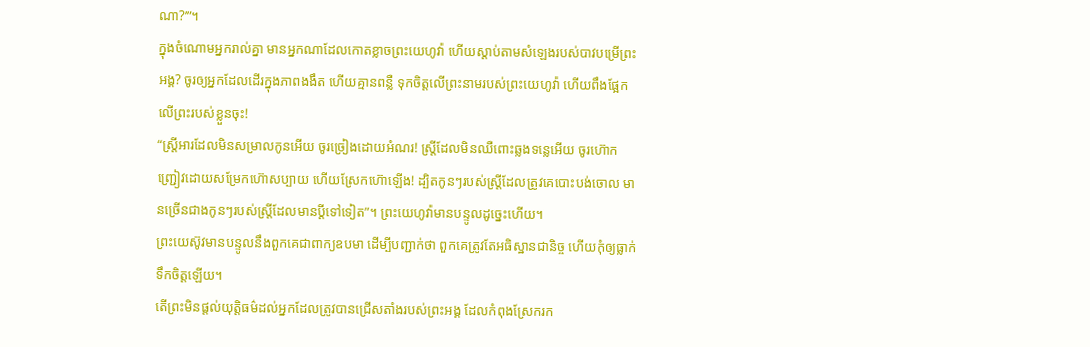ណា?’”។
ក្នុងចំណោមអ្នករាល់គ្នា មានអ្នកណាដែលកោតខ្លាចព្រះយេហូវ៉ា ហើយស្ដាប់តាមសំឡេងរបស់បាវបម្រើព្រះអង្គ? ចូរឲ្យអ្នកដែលដើរក្នុងភាពងងឹត ហើយគ្មានពន្លឺ ទុកចិត្តលើព្រះនាមរបស់ព្រះយេហូវ៉ា ហើយពឹងផ្អែកលើព្រះរបស់ខ្លួនចុះ!
“ស្ត្រីអារដែលមិនសម្រាលកូនអើយ ចូរច្រៀងដោយអំណរ! ស្ត្រីដែលមិនឈឺពោះឆ្លងទន្លេអើយ ចូរហ៊ោកញ្ជ្រៀវដោយសម្រែកហ៊ោសប្បាយ ហើយស្រែកហ៊ោឡើង! ដ្បិតកូនៗរបស់ស្ត្រីដែលត្រូវគេបោះបង់ចោល មានច្រើនជាងកូនៗរបស់ស្ត្រីដែលមានប្ដីទៅទៀត”។ ព្រះយេហូវ៉ាមានបន្ទូលដូច្នេះហើយ។
ព្រះយេស៊ូវមានបន្ទូលនឹងពួកគេជាពាក្យឧបមា ដើម្បីបញ្ជាក់ថា ពួកគេត្រូវតែអធិស្ឋានជានិច្ច ហើយកុំឲ្យធ្លាក់ទឹកចិត្តឡើយ។
តើព្រះមិនផ្ដល់យុត្តិធម៌ដល់អ្នកដែលត្រូវបានជ្រើសតាំងរបស់ព្រះអង្គ ដែលកំពុងស្រែករក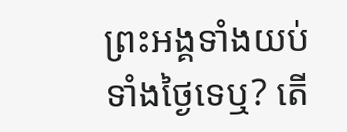ព្រះអង្គទាំងយប់ទាំងថ្ងៃទេឬ? តើ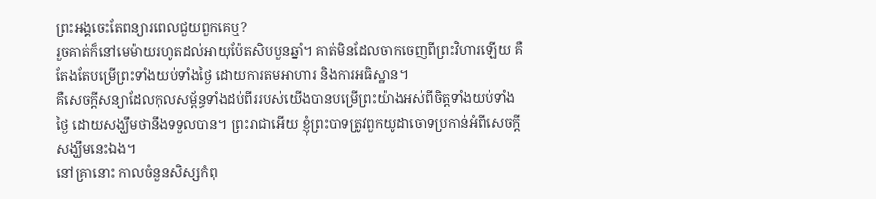ព្រះអង្គចេះតែពន្យារពេលជួយពួកគេឬ?
រួចគាត់ក៏នៅមេម៉ាយរហូតដល់អាយុប៉ែតសិបបួនឆ្នាំ។ គាត់មិនដែលចាកចេញពីព្រះវិហារឡើយ គឺតែងតែបម្រើព្រះទាំងយប់ទាំងថ្ងៃ ដោយការតមអាហារ និងការអធិស្ឋាន។
គឺសេចក្ដីសន្យាដែលកុលសម្ព័ន្ធទាំងដប់ពីររបស់យើងបានបម្រើព្រះយ៉ាងអស់ពីចិត្តទាំងយប់ទាំងថ្ងៃ ដោយសង្ឃឹមថានឹងទទួលបាន។ ព្រះរាជាអើយ ខ្ញុំព្រះបាទត្រូវពួកយូដាចោទប្រកាន់អំពីសេចក្ដីសង្ឃឹមនេះឯង។
នៅគ្រានោះ កាលចំនួនសិស្សកំពុ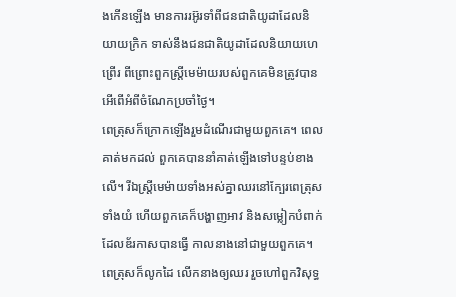ងកើនឡើង មានការរអ៊ូរទាំពីជនជាតិយូដាដែលនិយាយក្រិក ទាស់នឹងជនជាតិយូដាដែលនិយាយហេព្រើរ ពីព្រោះពួកស្ត្រីមេម៉ាយរបស់ពួកគេមិនត្រូវបានអើពើអំពីចំណែកប្រចាំថ្ងៃ។
ពេត្រុសក៏ក្រោកឡើងរួមដំណើរជាមួយពួកគេ។ ពេលគាត់មកដល់ ពួកគេបាននាំគាត់ឡើងទៅបន្ទប់ខាងលើ។ រីឯស្ត្រីមេម៉ាយទាំងអស់គ្នាឈរនៅក្បែរពេត្រុស ទាំងយំ ហើយពួកគេក៏បង្ហាញអាវ និងសម្លៀកបំពាក់ដែលឌ័រកាសបានធ្វើ កាលនាងនៅជាមួយពួកគេ។
ពេត្រុសក៏លូកដៃ លើកនាងឲ្យឈរ រួចហៅពួកវិសុទ្ធ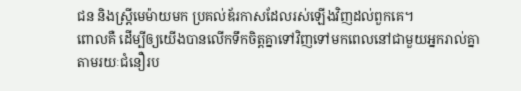ជន និងស្ត្រីមេម៉ាយមក ប្រគល់ឌ័រកាសដែលរស់ឡើងវិញដល់ពួកគេ។
ពោលគឺ ដើម្បីឲ្យយើងបានលើកទឹកចិត្តគ្នាទៅវិញទៅមកពេលនៅជាមួយអ្នករាល់គ្នា តាមរយៈជំនឿរប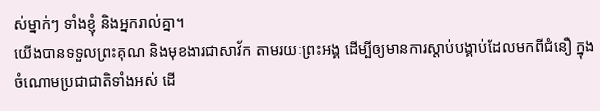ស់ម្នាក់ៗ ទាំងខ្ញុំ និងអ្នករាល់គ្នា។
យើងបានទទួលព្រះគុណ និងមុខងារជាសាវ័ក តាមរយៈព្រះអង្គ ដើម្បីឲ្យមានការស្ដាប់បង្គាប់ដែលមកពីជំនឿ ក្នុងចំណោមប្រជាជាតិទាំងអស់ ដើ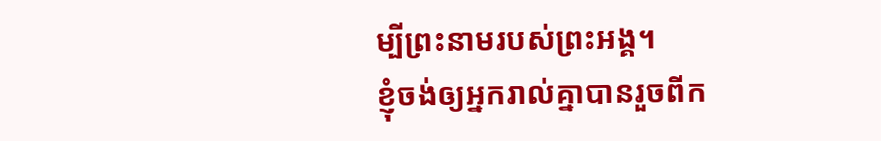ម្បីព្រះនាមរបស់ព្រះអង្គ។
ខ្ញុំចង់ឲ្យអ្នករាល់គ្នាបានរួចពីក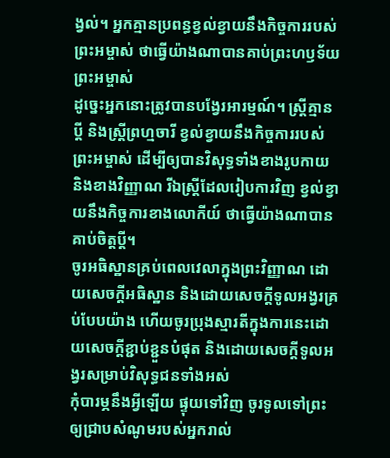ង្វល់។ អ្នកគ្មានប្រពន្ធខ្វល់ខ្វាយនឹងកិច្ចការរបស់ព្រះអម្ចាស់ ថាធ្វើយ៉ាងណាបានគាប់ព្រះហឫទ័យព្រះអម្ចាស់
ដូច្នេះអ្នកនោះត្រូវបានបង្វែរអារម្មណ៍។ ស្ត្រីគ្មានប្ដី និងស្ត្រីព្រហ្មចារី ខ្វល់ខ្វាយនឹងកិច្ចការរបស់ព្រះអម្ចាស់ ដើម្បីឲ្យបានវិសុទ្ធទាំងខាងរូបកាយ និងខាងវិញ្ញាណ រីឯស្ត្រីដែលរៀបការវិញ ខ្វល់ខ្វាយនឹងកិច្ចការខាងលោកីយ៍ ថាធ្វើយ៉ាងណាបានគាប់ចិត្តប្ដី។
ចូរអធិស្ឋានគ្រប់ពេលវេលាក្នុងព្រះវិញ្ញាណ ដោយសេចក្ដីអធិស្ឋាន និងដោយសេចក្ដីទូលអង្វរគ្រប់បែបយ៉ាង ហើយចូរប្រុងស្មារតីក្នុងការនេះដោយសេចក្ដីខ្ជាប់ខ្ជួនបំផុត និងដោយសេចក្ដីទូលអង្វរសម្រាប់វិសុទ្ធជនទាំងអស់
កុំបារម្ភនឹងអ្វីឡើយ ផ្ទុយទៅវិញ ចូរទូលទៅព្រះឲ្យជ្រាបសំណូមរបស់អ្នករាល់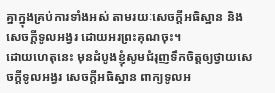គ្នាក្នុងគ្រប់ការទាំងអស់ តាមរយៈសេចក្ដីអធិស្ឋាន និងសេចក្ដីទូលអង្វរ ដោយអរព្រះគុណចុះ។
ដោយហេតុនេះ មុនដំបូងខ្ញុំសូមជំរុញទឹកចិត្តឲ្យថ្វាយសេចក្ដីទូលអង្វរ សេចក្ដីអធិស្ឋាន ពាក្យទូលអ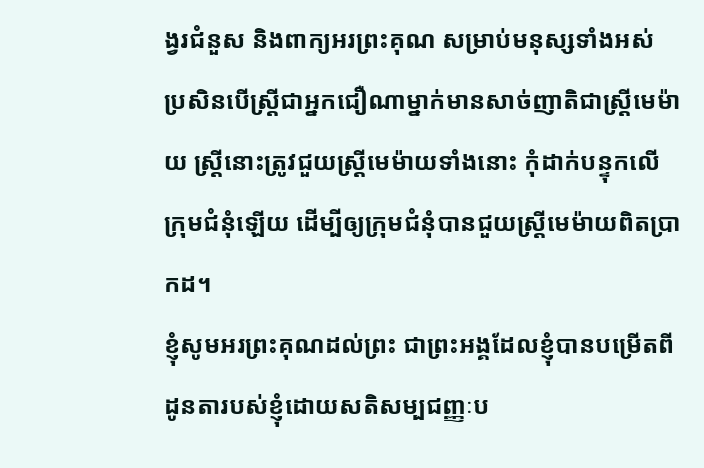ង្វរជំនួស និងពាក្យអរព្រះគុណ សម្រាប់មនុស្សទាំងអស់
ប្រសិនបើស្ត្រីជាអ្នកជឿណាម្នាក់មានសាច់ញាតិជាស្ត្រីមេម៉ាយ ស្ត្រីនោះត្រូវជួយស្ត្រីមេម៉ាយទាំងនោះ កុំដាក់បន្ទុកលើក្រុមជំនុំឡើយ ដើម្បីឲ្យក្រុមជំនុំបានជួយស្ត្រីមេម៉ាយពិតប្រាកដ។
ខ្ញុំសូមអរព្រះគុណដល់ព្រះ ជាព្រះអង្គដែលខ្ញុំបានបម្រើតពីដូនតារបស់ខ្ញុំដោយសតិសម្បជញ្ញៈប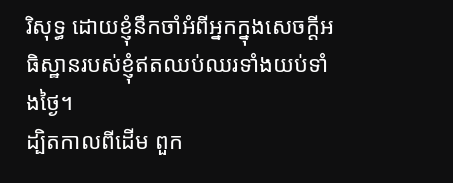រិសុទ្ធ ដោយខ្ញុំនឹកចាំអំពីអ្នកក្នុងសេចក្ដីអធិស្ឋានរបស់ខ្ញុំឥតឈប់ឈរទាំងយប់ទាំងថ្ងៃ។
ដ្បិតកាលពីដើម ពួក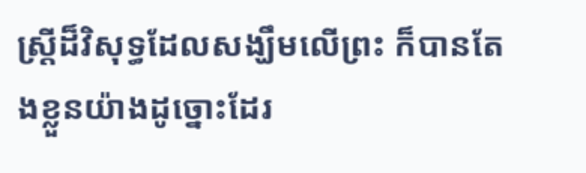ស្ត្រីដ៏វិសុទ្ធដែលសង្ឃឹមលើព្រះ ក៏បានតែងខ្លួនយ៉ាងដូច្នោះដែរ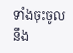ទាំងចុះចូលនឹង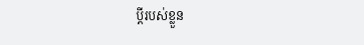ប្ដីរបស់ខ្លួន